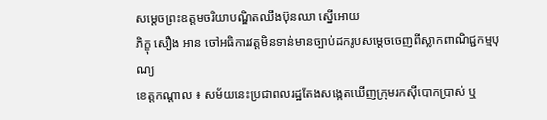សម្តេចព្រះឧត្តមចរិយាបណ្ឌិតឈឹងប៊ុនឈា ស្នើអោយ
ភិក្ខុ សឿង អាន ចៅអធិការវត្តមិនទាន់មានច្បាប់ដករូបសម្តេចចេញពីស្លាកពាណិជ្ជកម្មបុណ្យ
ខេត្តកណ្តាល ៖ សម័យនេះប្រជាពលរដ្ឋតែងសង្កេតឃើញក្រុមរកស៊ីបោកប្រាស់ ឬ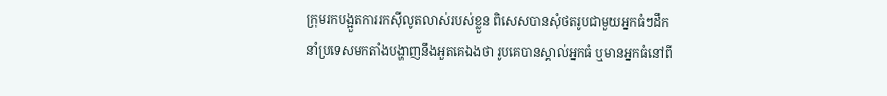ក្រុមរកបង្អួតការរកស៊ីលូតលាស់របស់ខ្លួន ពិសេសបានសុំថតរូបជាមួយអ្នកធំៗដឹកនាំប្រទេសមកតាំងបង្ហាញនឹងអួតគេឯងថា រូបគេបានស្គាល់អ្នកធំ ឬមានអ្នកធំនៅពី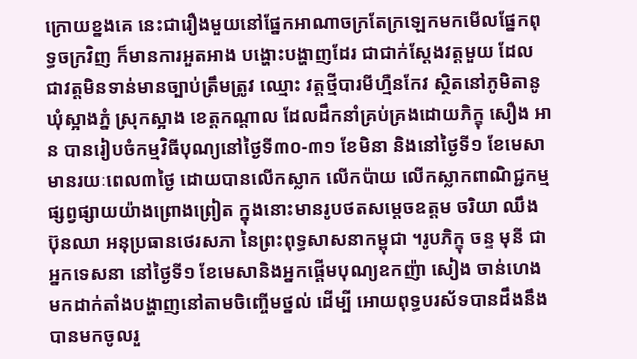ក្រោយខ្នងគេ នេះជារឿងមួយនៅផ្នែកអាណាចក្រតែក្រឡេកមកមើលផ្នែកពុទ្ធចក្រវិញ ក៏មានការអួតអាង បង្ហោះបង្ហាញដែរ ជាជាក់ស្តែងវត្តមួយ ដែលជាវត្តមិនទាន់មានច្បាប់ត្រឹមត្រូវ ឈ្មោះ វត្តថ្មីបារមីហ្មឺនកែវ ស្ថិតនៅភូមិតានូ ឃុំស្អាងភ្នំ ស្រុកស្អាង ខេត្តកណ្តាល ដែលដឹកនាំគ្រប់គ្រងដោយភិក្ខុ សឿង អាន បានរៀបចំកម្មវិធីបុណ្យនៅថ្ងៃទី៣០-៣១ ខែមិនា និងនៅថ្ងៃទី១ ខែមេសា មានរយៈពេល៣ថ្ងៃ ដោយបានលើកស្លាក លើកប៉ាយ លើកស្លាកពាណិជ្ជកម្មផ្សព្វផ្សាយយ៉ាងព្រោងព្រៀត ក្នុងនោះមានរូបថតសម្តេចឧត្តម ចរិយា ឈឹង ប៊ុនឈា អនុប្រធានថេរសភា នៃព្រះពុទ្ធសាសនាកម្ពុជា ។រូបភិក្ខុ ចន្ទ មុនី ជាអ្នកទេសនា នៅថ្ងៃទី១ ខែមេសានិងអ្នកផ្តើមបុណ្យឧកញ៉ា សៀង ចាន់ហេង មកដាក់តាំងបង្ហាញនៅតាមចិញ្ចើមថ្នល់ ដើម្បី អោយពុទ្ធបរស័ទបានដឹងនឹងបានមកចូលរួ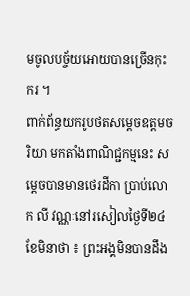មចូលបច្ច័យអោយបានច្រើនកុះករ ។
ពាក់ព័ន្ធយករូបថតសម្តេចឧត្តមចរិយា មកតាំងពាណិជ្ជកម្មនេះ សម្តេចបានមានថេរដីកា ប្រាប់លោក លី វណ្ណៈនៅរសៀលថ្ងៃទី២៤ ខែមិនាថា ៖ ព្រះអង្គមិនបានដឹង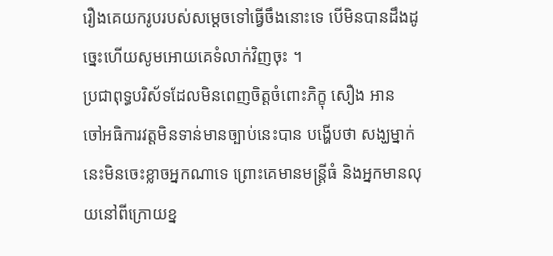រឿងគេយករូបរបស់សម្តេចទៅធ្វើចឹងនោះទេ បើមិនបានដឹងដូច្នេះហើយសូមអោយគេទំលាក់វិញចុះ ។
ប្រជាពុទ្ធបរិស័ទដែលមិនពេញចិត្តចំពោះភិក្ខុ សឿង អាន
ចៅអធិការវត្តមិនទាន់មានច្បាប់នេះបាន បង្ហើបថា សង្ឃម្នាក់នេះមិនចេះខ្លាចអ្នកណាទេ ព្រោះគេមានមន្រ្តីធំ និងអ្នកមានលុយនៅពីក្រោយខ្ន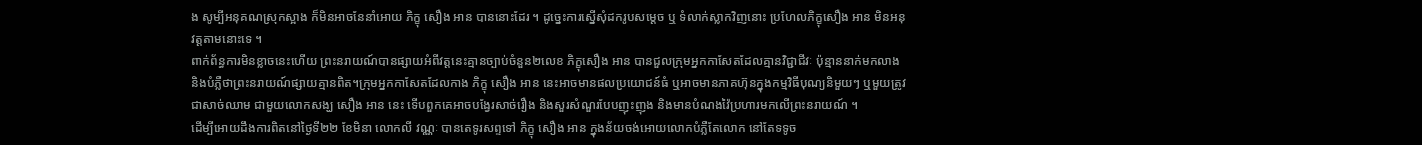ង សូម្បីអនុគណស្រុកស្អាង ក៏មិនអាចនែនាំអោយ ភិក្ខុ សឿង អាន បាននោះដែរ ។ ដូច្នេះការស្នើសុំដករូបសម្តេច ឬ ទំលាក់ស្លាកវិញនោះ ប្រហែលភិក្ខុសឿង អាន មិនអនុវត្តតាមនោះទេ ។
ពាក់ព័ន្ធការមិនខ្លាចនេះហើយ ព្រះនរាយណ៍បានផ្សាយអំពីវត្តនេះគ្មានច្បាប់ចំនួន២លេខ ភិក្ខុសឿង អាន បានជួលក្រុមអ្នកកាសែតដែលគ្មានវិជ្ជាជីវៈ ប៉ុន្មាននាក់មកលាង និងបំភ្លឺថាព្រះនរាយណ៍ផ្សាយគ្មានពិត។ក្រុមអ្នកកាសែតដែលកាង ភិក្ខុ សឿង អាន នេះអាចមានផលប្រយោជន៍ធំ ឬអាចមានភាគហ៊ុនក្នុងកម្មវិធីបុណ្យនិមួយៗ ឬមួយត្រូវជាសាច់ឈាម ជាមួយលោកសង្ឃ សឿង អាន នេះ ទើបពួកគេអាចបង្វែរសាច់រឿង និងសួរសំណួរបែបញុះញុង និងមានបំណងវ៉ៃប្រហារមកលើព្រះនរាយណ៍ ។
ដើម្បីអោយដឹងការពិតនៅថ្ងៃទី២២ ខែមិនា លោកលី វណ្ណៈ បានតេទូរសព្ទទៅ ភិក្ខុ សឿង អាន ក្នុងន័យចង់អោយលោកបំភ្លឺតែលោក នៅតែទទូច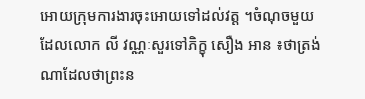អោយក្រុមការងារចុះអោយទៅដល់វត្ត ។ចំណុចមួយដែលលោក លី វណ្ណៈសួរទៅភិក្ខុ សឿង អាន ៖ថាត្រង់ណាដែលថាព្រះន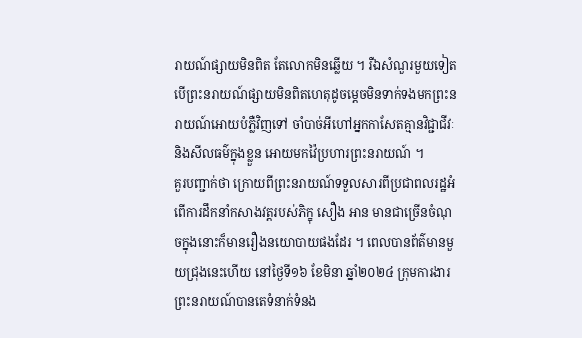រាយណ៍ផ្សាយមិនពិត តែលោកមិនឆ្លើយ ។ រឺឯសំណួរមួយទៀតបើព្រះនរាយណ៍ផ្សាយមិនពិតហេតុដូចម្តេចមិនទាក់ទងមកព្រះនរាយណ៍អោយបំភ្លឺវិញទៅ ចាំបាច់អីហៅអ្នកកាសែតគ្មានវិជ្ជាជីវៈ និងសីលធម៌ក្នុងខ្លួន អោយមកវ៉ៃប្រហារព្រះនរាយណ៍ ។
គួរបញ្ជាក់ថា ក្រោយពីព្រះនរាយណ៍ទទួលសារពីប្រជាពលរដ្ឋអំពើការដឹកនាំកសាងវត្តរបស់ភិក្ខុ សឿង អាន មានជាច្រើនចំណុចក្នុងនោះក៏មានរឿងនយោបាយផងដែរ ។ ពេលបានព័ត៌មានមួយជ្រុងនេះហើយ នៅថ្ងៃទី១៦ ខែមិនា ឆ្នាំ២០២៤ ក្រុមការងារព្រះនរាយណ៍បានតេទំនាក់ទំនង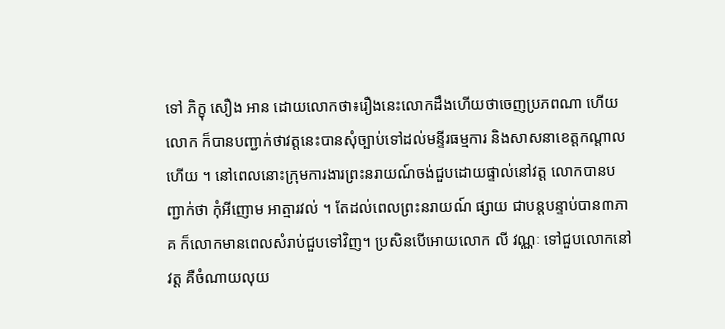ទៅ ភិក្ខុ សឿង អាន ដោយលោកថា៖រឿងនេះលោកដឹងហើយថាចេញប្រភពណា ហើយលោក ក៏បានបញ្ជាក់ថាវត្តនេះបានសុំច្បាប់ទៅដល់មន្ទីរធម្មការ និងសាសនាខេត្តកណ្តាលហើយ ។ នៅពេលនោះក្រុមការងារព្រះនរាយណ៍ចង់ជួបដោយផ្ទាល់នៅវត្ត លោកបានបញ្ជាក់ថា កុំអីញោម អាត្មារវល់ ។ តែដល់ពេលព្រះនរាយណ៍ ផ្សាយ ជាបន្តបន្ទាប់បាន៣ភាគ ក៏លោកមានពេលសំរាប់ជួបទៅវិញ។ ប្រសិនបើអោយលោក លី វណ្ណៈ ទៅជួបលោកនៅវត្ត គឺចំណាយលុយ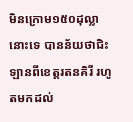មិនក្រោម១៥០ដុល្លានោះទេ បានន័យថាជិះឡានពីខេត្តរតនគិរី រហូតមកដល់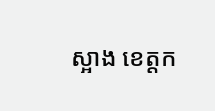ស្អាង ខេត្តក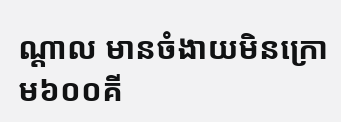ណ្តាល មានចំងាយមិនក្រោម៦០០គី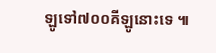ឡូទៅ៧០០គីឡូនោះទេ ៕